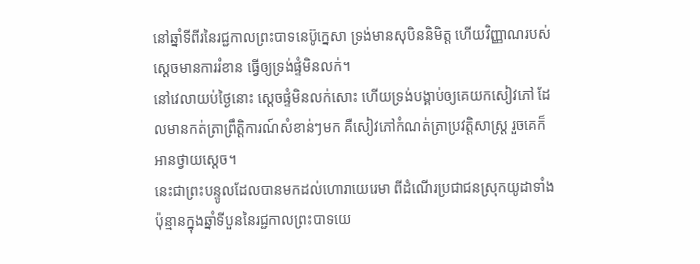នៅឆ្នាំទីពីរនៃរជ្ជកាលព្រះបាទនេប៊ូក្នេសា ទ្រង់មានសុបិននិមិត្ត ហើយវិញ្ញាណរបស់ស្ដេចមានការរំខាន ធ្វើឲ្យទ្រង់ផ្ទំមិនលក់។
នៅវេលាយប់ថ្ងៃនោះ ស្ដេចផ្ទំមិនលក់សោះ ហើយទ្រង់បង្គាប់ឲ្យគេយកសៀវភៅ ដែលមានកត់ត្រាព្រឹត្តិការណ៍សំខាន់ៗមក គឺសៀវភៅកំណត់ត្រាប្រវត្តិសាស្ត្រ រួចគេក៏អានថ្វាយស្តេច។
នេះជាព្រះបន្ទូលដែលបានមកដល់ហោរាយេរេមា ពីដំណើរប្រជាជនស្រុកយូដាទាំងប៉ុន្មានក្នុងឆ្នាំទីបួននៃរជ្ជកាលព្រះបាទយេ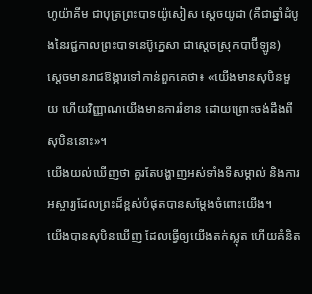ហូយ៉ាគីម ជាបុត្រព្រះបាទយ៉ូសៀស ស្តេចយូដា (គឺជាឆ្នាំដំបូងនៃរជ្ជកាលព្រះបាទនេប៊ូក្នេសា ជាស្តេចស្រុកបាប៊ីឡូន)
ស្ដេចមានរាជឱង្ការទៅកាន់ពួកគេថា៖ «យើងមានសុបិនមួយ ហើយវិញ្ញាណយើងមានការរំខាន ដោយព្រោះចង់ដឹងពីសុបិននោះ»។
យើងយល់ឃើញថា គួរតែបង្ហាញអស់ទាំងទីសម្គាល់ និងការអស្ចារ្យដែលព្រះដ៏ខ្ពស់បំផុតបានសម្ដែងចំពោះយើង។
យើងបានសុបិនឃើញ ដែលធ្វើឲ្យយើងតក់ស្លុត ហើយគំនិត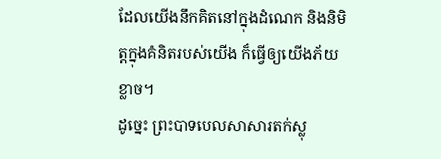ដែលយើងនឹកគិតនៅក្នុងដំណេក និងនិមិត្តក្នុងគំនិតរបស់យើង ក៏ធ្វើឲ្យយើងភ័យខ្លាច។
ដូច្នេះ ព្រះបាទបេលសាសារតក់ស្លុ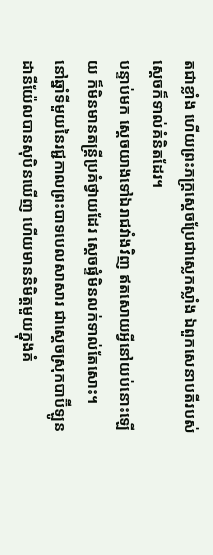តជាខ្លាំង ហើយព្រះភក្ត្រស្ដេចប្រែជាស្លេកស្លាំង ឯពួកសេនាបតីរបស់ស្ដេចក៏ទាល់គំនិតដែរ។
បន្ទាប់មក ស្ដេចយាងទៅឯរាជវាំងវិញ ឥតសោយអ្វីនៅយប់នោះឡើយ ក៏មិនមានតន្ត្រីប្រគំថ្វាយដែរ ស្ដេចផ្ទំមិនលក់ទាល់តែសោះ។
នៅឆ្នាំទីមួយនៃរជ្ជកាលព្រះបាទបេលសាសារ ជាស្តេចស្រុកបាប៊ីឡូន ដានីយ៉ែលបានសុបិនឃើញ ហើយមាននិមិត្តមួយក្នុងគំ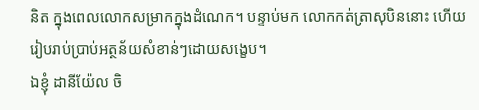និត ក្នុងពេលលោកសម្រាកក្នុងដំណេក។ បន្ទាប់មក លោកកត់ត្រាសុបិននោះ ហើយរៀបរាប់ប្រាប់អត្ថន័យសំខាន់ៗដោយសង្ខេប។
ឯខ្ញុំ ដានីយ៉ែល ចិ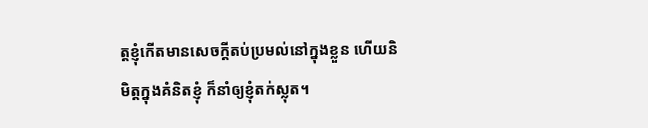ត្តខ្ញុំកើតមានសេចក្ដីតប់ប្រមល់នៅក្នុងខ្លួន ហើយនិមិត្តក្នុងគំនិតខ្ញុំ ក៏នាំឲ្យខ្ញុំតក់ស្លុត។